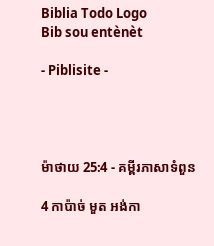Biblia Todo Logo
Bib sou entènèt

- Piblisite -




ម៉ាថាយ 25:4 - គម្ពីរភាសាទំពួន

4 កាប៉ាច់ មួត អង់កា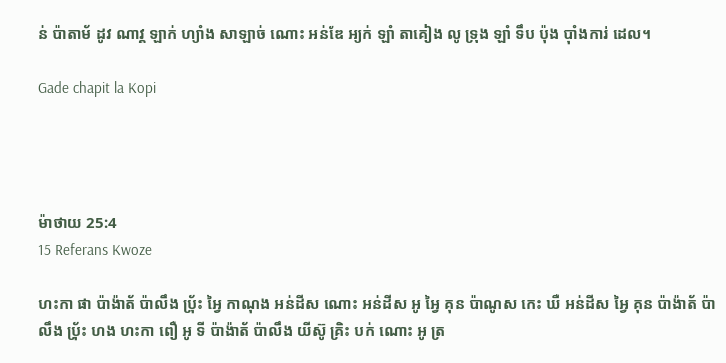ន់ ប៉ាតាម័ ដូវ ណាវ្គ ឡាក់ ហ្យាំង សាឡាច់ ណោះ អន់ឌែ អ្យក់ ឡាំ តាគៀង លូ ទ្រុង ឡាំ ទឹប ប៉ុង ប៉ាំងការ់ ដេល។

Gade chapit la Kopi




ម៉ាថាយ 25:4
15 Referans Kwoze

ហះកា ផា ប៉ាង៉ាត័ ប៉ាលឹង ប‌៉្រ័ះ អ្វៃ កាណុង អន់ដីស ណោះ អន់ដីស អូ អ្វៃ គុន ប៉ាណូស កេះ ឃឺ អន់ដីស អ្វៃ គុន ប៉ាង៉ាត័ ប៉ាលឹង ប‌៉្រ័ះ ហង ហះកា ពឿ អូ ទី ប៉ាង៉ាត័ ប៉ាលឹង យីស៊ូ គ្រិះ បក់ ណោះ អូ ត្រ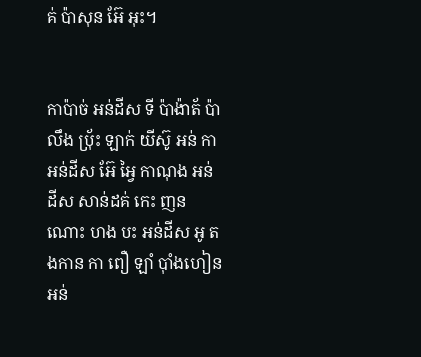គ់ ប៉ាសុន អ៊ែ អុះ។


កាប៉ាច់ អន់ដីស ទី ប៉ាង៉ាត័ ប៉ាលឹង ប‌៉្រ័ះ ឡាក់ យីស៊ូ អន់ កា អន់ដីស អ៊ែ អ្វៃ កាណុង អន់ដីស សាន់ដគ់ កេះ ញន ណោះ ហង បះ អន់ដីស អូ តងកាន កា ពឿ ឡាំ ប៉ាំងហៀន អន់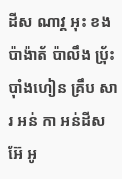ដីស ណាវ្គ អុះ ខង ប៉ាង៉ាត័ ប៉ាលឹង ប‌៉្រ័ះ ប៉ាំងហៀន គ្រឹប សារ អន់ កា អន់ដីស អ៊ែ អូ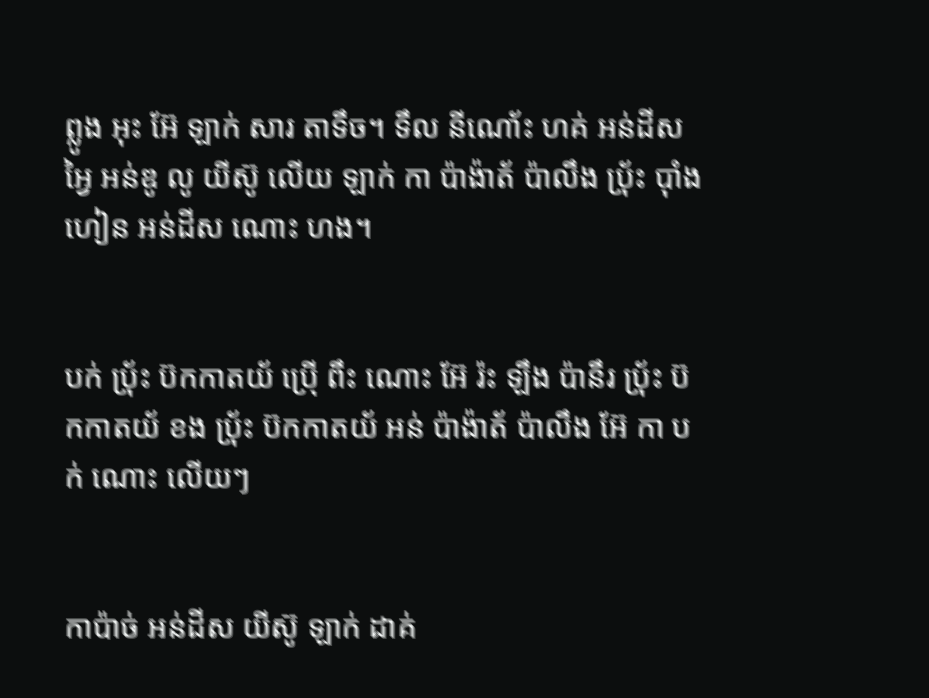ព្លូង អុះ អ៊ែ ឡាក់ សារ តាទឹច។ ទឹល នីណោ័ះ ហគ់ អន់ដីស អ្វៃ អន់ឌូ លូ យីស៊ូ លើយ ឡាក់ កា ប៉ាង៉ាត័ ប៉ាលឹង ប‌៉្រ័ះ ប៉ាំងហៀន អន់ដីស ណោះ ហង។


បក់ ប‌៉្រ័ះ ប៊កកាតយ័ ប៉្រើ ពឹះ ណោះ អ៊ែ រ៉ះ ឡឹង ប៉ានឹរ ប‌៉្រ័ះ ប៊កកាតយ័ ខង ប‌៉្រ័ះ ប៊កកាតយ័ អន់ ប៉ាង៉ាត័ ប៉ាលឹង អ៊ែ កា បក់ ណោះ លើយៗ


កាប៉ាច់ អន់ដីស យីស៊ូ ឡាក់ ដាគ់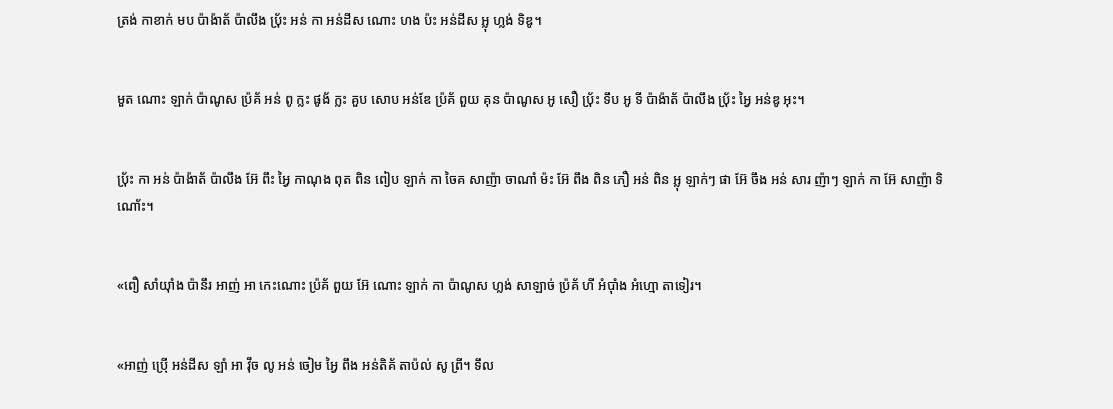ត្រង់ កាខាក់ មប ប៉ាង៉ាត័ ប៉ាលឹង ប‌៉្រ័ះ អន់ កា អន់ដីស ណោះ ហង ប៉ះ អន់ដីស អ្លុ ហ្លង់ ទិឌូ។


មួត ណោះ ឡាក់ ប៉ាណូស ប៉្រគ័ អន់ ពូ ក្លះ ផូង័ ក្លះ គួប សោប អន់ឌែ ប៉្រគ័ ពួយ គុន ប៉ាណូស អូ សឿ ប‌៉្រ័ះ ទឹប អូ ទី ប៉ាង៉ាត័ ប៉ាលឹង ប‌៉្រ័ះ អ្វៃ អន់ឌូ អុះ។


ប‌៉្រ័ះ កា អន់ ប៉ាង៉ាត័ ប៉ាលឹង អ៊ែ ពឹះ អ្វៃ កាណុង ពុត ពិន ពៀប ឡាក់ កា ចៃគ សាញ៉ា ចាណាំ ម៉ះ អ៊ែ ពឹង ពិន ភឿ អន់ ពិន អ្លុ ឡាក់ៗ ផា អ៊ែ ចឹង អន់ សារ ញ៉ាៗ ឡាក់ កា អ៊ែ សាញ៉ា ទិណោ័ះ។


«ពឿ សាំយ៉ាំង ប៉ានឹរ អាញ់ អា កេះណោះ ប៉្រគ័ ពួយ អ៊ែ ណោះ ឡាក់ កា ប៉ាណូស ហ្លង់ សាឡាច់ ប៉្រគ័ ហី អំប៉ាំង អំហ្មោ តាទៀរ។


«អាញ់ ប៉្រើ អន់ដីស ឡាំ អា វ៉ឹច លូ អន់ ចៀម អ្វៃ ពឹង អន់តិគ័ តាប៉ល់ សូ ព្រី។ ទឹល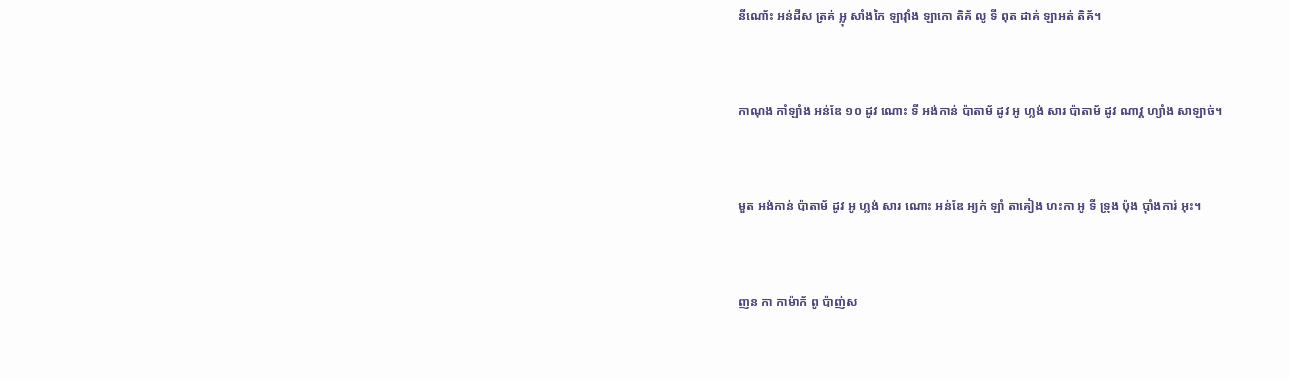នីណោ័ះ អន់ដីស ត្រគ់ អ្លុ សាំងកៃ ឡាវ៉ាំង ឡាកោ តិគ័ លូ ទី ពុត ដាគ់ ឡាអត់ តិគ័។


កាណុង កាំឡាំង អន់ឌែ ១០ ដូវ ណោះ ទី អង់កាន់ ប៉ាតាម័ ដូវ អូ ហ្លង់ សារ ប៉ាតាម័ ដូវ ណាវ្គ ហ្យាំង សាឡាច់។


មួត អង់កាន់ ប៉ាតាម័ ដូវ អូ ហ្លង់ សារ ណោះ អន់ឌែ អ្យក់ ឡាំ តាគៀង ហះកា អូ ទី ទ្រុង ប៉ុង ប៉ាំងការ់ អុះ។


ញន កា កាម៉ាក័ ពូ ប៉ាញ់ស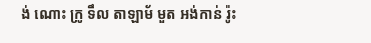ង់ ណោះ ក្រូ ទឹល តាឡាម័ មួត អង់កាន់ រ៉ូះ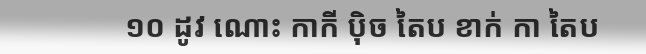១០ ដូវ ណោះ កាកី ប៉ិច តៃប ខាក់ កា តៃប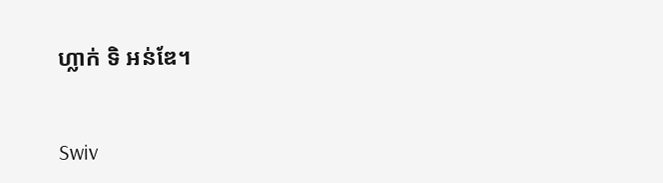ហ្លាក់ ទិ អន់ឌែ។


Swiv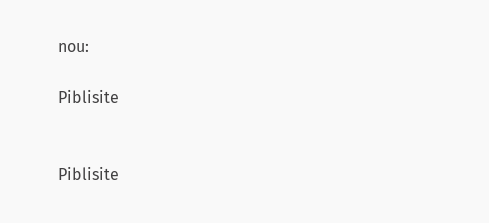nou:

Piblisite


Piblisite